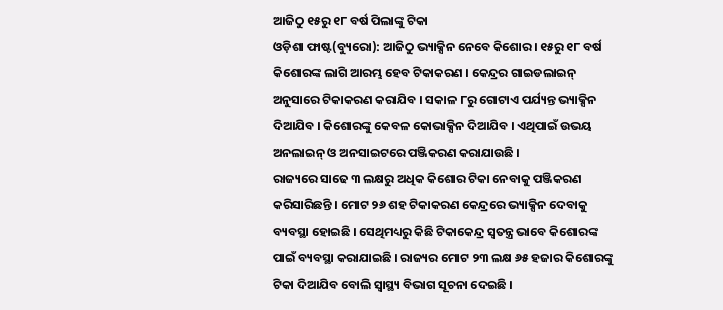ଆଜିଠୁ ୧୫ରୁ ୧୮ ବର୍ଷ ପିଲାଙ୍କୁ ଟିକା
ଓଡ଼ିଶା ଫାଷ୍ଟ(ବ୍ୟୁରୋ): ଆଜିଠୁ ଭ୍ୟାକ୍ସିନ ନେବେ କିଶୋର । ୧୫ରୁ ୧୮ ବର୍ଷ କିଶୋରଙ୍କ ଲାଗି ଆରମ୍ଭ ହେବ ଟିକାକରଣ । କେନ୍ଦ୍ରର ଗାଇଡଲାଇନ୍ ଅନୁସାରେ ଟିକାକରଣ କରାଯିବ । ସକାଳ ୮ରୁ ଗୋଟାଏ ପର୍ଯ୍ୟନ୍ତ ଭ୍ୟାକ୍ସିନ ଦିଆଯିବ । କିଶୋରଙ୍କୁ କେବଳ କୋଭାକ୍ସିନ ଦିଆଯିବ । ଏଥିପାଇଁ ଉଭୟ ଅନଲାଇନ୍ ଓ ଅନସାଇଟରେ ପଞ୍ଜିକରଣ କରାଯାଉଛି ।
ରାଜ୍ୟରେ ସାଢେ ୩ ଲକ୍ଷରୁ ଅଧିକ କିଶୋର ଟିକା ନେବାକୁ ପଞ୍ଜିକରଣ କରିସାରିଛନ୍ତି । ମୋଟ ୨୬ ଶହ ଟିକାକରଣ କେନ୍ଦ୍ରରେ ଭ୍ୟାକ୍ସିନ ଦେବାକୁ ବ୍ୟବସ୍ଥା ହୋଇଛି । ସେଥିମଧ୍ୟରୁ କିଛି ଟିକାକେନ୍ଦ୍ର ସ୍ବତନ୍ତ୍ର ଭାବେ କିଶୋରଙ୍କ ପାଇଁ ବ୍ୟବସ୍ଥା କରାଯାଇଛି । ରାଜ୍ୟର ମୋଟ ୨୩ ଲକ୍ଷ ୬୫ ହଜାର କିଶୋରଙ୍କୁ ଟିକା ଦିଆଯିବ ବୋଲି ସ୍ବାସ୍ଥ୍ୟ ବିଭାଗ ସୂଚନା ଦେଇଛି ।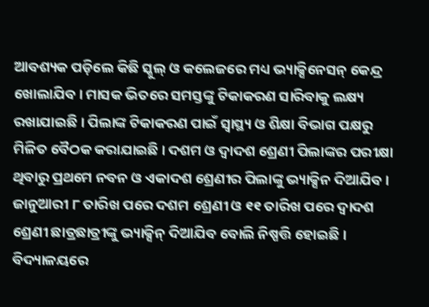ଆବଶ୍ୟକ ପଡ଼ିଲେ କିଛି ସ୍କୁଲ୍ ଓ କଲେଜରେ ମଧ୍ୟ ଭ୍ୟାକ୍ସିନେସନ୍ କେନ୍ଦ୍ର ଖୋଲାଯିବ । ମାସକ ଭିତରେ ସମସ୍ତଙ୍କୁ ଟିକାକରଣ ସାରିବାକୁ ଲକ୍ଷ୍ୟ ରଖାଯାଇଛି । ପିଲାଙ୍କ ଟିକାକରଣ ପାଇଁ ସ୍ବାସ୍ଥ୍ୟ ଓ ଶିକ୍ଷା ବିଭାଗ ପକ୍ଷରୁ ମିଳିତ ବୈଠକ କରାଯାଇଛି । ଦଶମ ଓ ଦ୍ବାଦଶ ଶ୍ରେଣୀ ପିଲାଙ୍କର ପରୀକ୍ଷା ଥିବାରୁ ପ୍ରଥମେ ନବନ ଓ ଏକାଦଶ ଶ୍ରେଣୀର ପିଲାଙ୍କୁ ଭ୍ୟାକ୍ସିନ ଦିଆଯିବ । ଜାନୁଆରୀ ୮ ତାରିଖ ପରେ ଦଶମ ଶ୍ରେଣୀ ଓ ୧୧ ତାରିଖ ପରେ ଦ୍ବାଦଶ ଶ୍ରେଣୀ ଛାତ୍ରଛାତ୍ରୀଙ୍କୁ ଭ୍ୟାକ୍ସିନ୍ ଦିଆଯିବ ବୋଲି ନିଷ୍ପତ୍ତି ହୋଇଛି । ବିଦ୍ୟାଳୟରେ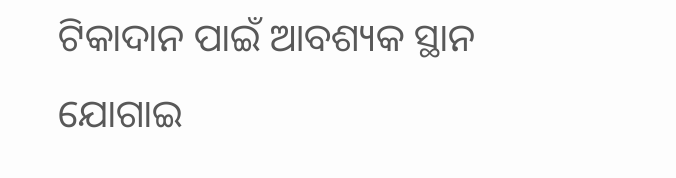ଟିକାଦାନ ପାଇଁ ଆବଶ୍ୟକ ସ୍ଥାନ ଯୋଗାଇ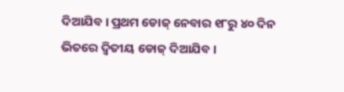ଦିଆଯିବ । ପ୍ରଥମ ଡୋଜ୍ ନେବାର ୧୮ରୁ ୪୦ ଦିନ ଭିତରେ ଦ୍ବିତୀୟ ଡୋଜ୍ ଦିଆଯିବ ।